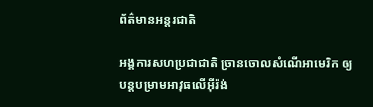ព័ត៌មានអន្តរជាតិ

អង្គការសហប្រជាជាតិ ច្រានចោលសំណើអាមេរិក ឲ្យបន្តបម្រាមអាវុធលើអ៊ីរ៉ង់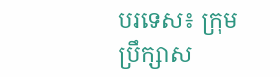បរទេស៖ ក្រុមប្រឹក្សាស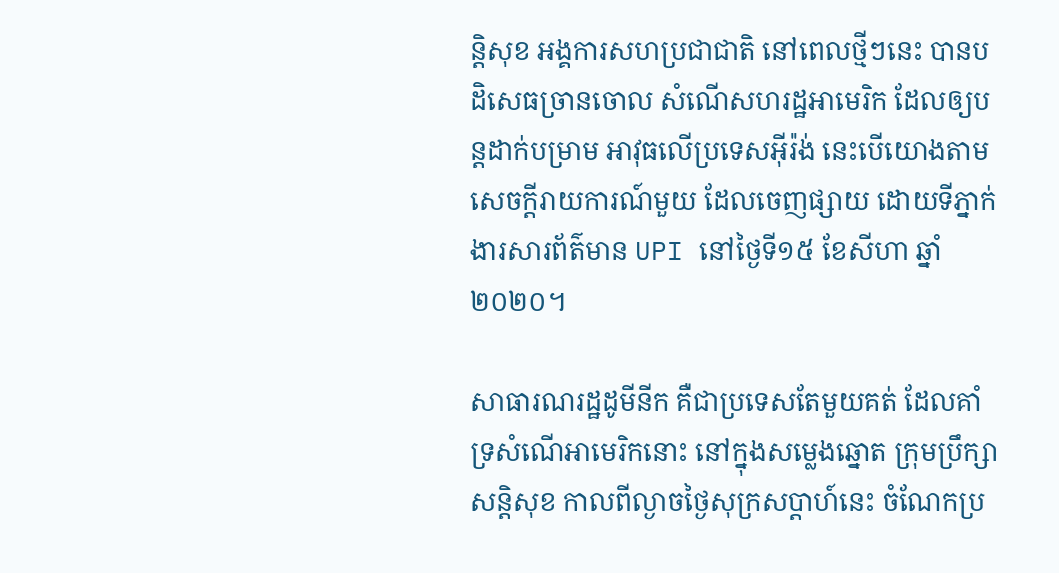ន្តិសុខ អង្គការសហប្រជាជាតិ នៅពេលថ្មីៗនេះ បានបដិសេធច្រានចោល សំណើសហរដ្ឋអាមេរិក ដែលឲ្យបន្តដាក់បម្រាម អាវុធលើប្រទេសអ៊ីរ៉ង់ នេះបើយោងតាម សេចក្តីរាយការណ៍មួយ ដែលចេញផ្សាយ ដោយទីភ្នាក់ងារសារព័ត៌មាន UPI នៅថ្ងៃទី១៥ ខែសីហា ឆ្នាំ២០២០។

សាធារណរដ្ឋដូមីនីក គឺជាប្រទេសតែមួយគត់ ដែលគាំទ្រសំណើអាមេរិកនោះ នៅក្នុងសម្លេងឆ្នោត ក្រុមប្រឹក្សាសន្តិសុខ កាលពីល្ងាចថ្ងៃសុក្រសប្ដាហ៍នេះ ចំណែកប្រ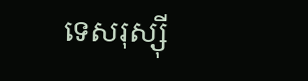ទេសរុស្ស៊ី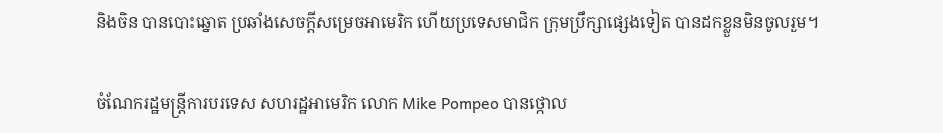និងចិន បានបោះឆ្នោត ប្រឆាំងសេចក្តីសម្រេចអាមេរិក ហើយប្រទេសមាជិក ក្រុមប្រឹក្សាផ្សេងទៀត បានដកខ្លួនមិនចូលរួម។

ចំណែករដ្ឋមន្ត្រីការបរទេស សហរដ្ឋអាមេរិក លោក Mike Pompeo បានថ្កោល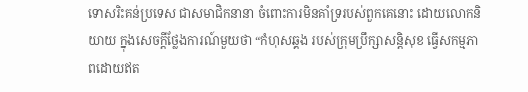ទោសរិះគន់ប្រទេស ជាសមាជិកនានា ចំពោះការមិនគាំទ្ររបស់ពួកគេនោះ ដោយលោកនិយាយ ក្នុងសេចក្តីថ្លែងការណ៍មួយថា “កំហុសឆ្គង របស់ក្រុមប្រឹក្សាសន្តិសុខ ធ្វើសកម្មភាពដោយឥត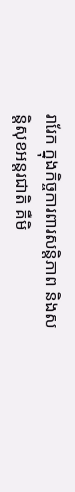រារែក ក្នុងកិច្ចការពារសន្តិភាព និងសន្តិសុខអន្តរជាតិ គឺមិ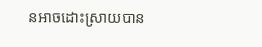នអាចដោះស្រាយបាន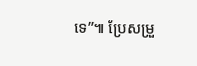ទេ”៕ ប្រែសម្រួ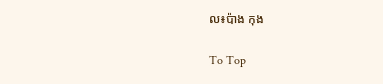ល៖ប៉ាង កុង

To Top